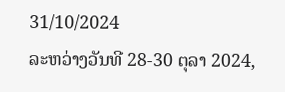31/10/2024
ລະຫວ່າງວັນທີ 28-30 ຕຸລາ 2024,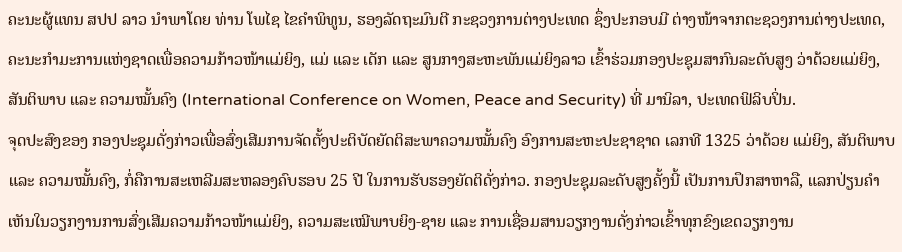ຄະນະຜູ້ແທນ ສປປ ລາວ ນຳພາໂດຍ ທ່ານ ໂພໄຊ ໄຂຄຳພິທູນ, ຮອງລັດຖະມົນຕີ ກະຊວງການຕ່າງປະເທດ ຊຶ່ງປະກອບມີ ຕ່າງໜ້າຈາກຕະຊວງການຕ່າງປະເທດ, ຄະນະກຳມະການແຫ່ງຊາດເພື່ອຄວາມກ້າວໜ້າແມ່ຍິງ, ແມ່ ແລະ ເດັກ ແລະ ສູນກາງສະຫະພັນແມ່ຍິງລາວ ເຂົ້າຮ່ວມກອງປະຊຸມສາກົນລະດັບສູງ ວ່າດ້ວຍແມ່ຍິງ, ສັນຕິພາບ ແລະ ຄວາມໝັ້ນຄົງ (International Conference on Women, Peace and Security) ທີ່ ມານິລາ, ປະເທດຟິລິບປິ່ນ.
ຈຸດປະສົງຂອງ ກອງປະຊຸມດັ່ງກ່າວເພື່ອສົ່ງເສີມການຈັດຕັ້ງປະຕິບັດຍັດຕິສະພາຄວາມໝັ້ນຄົງ ອົງການສະຫະປະຊາຊາດ ເລກທີ 1325 ວ່າດ້ວຍ ແມ່ຍິງ, ສັນຕິພາບ ແລະ ຄວາມໝັ້ນຄົງ, ກໍ່ຄືການສະເຫລີມສະຫລອງຄົບຮອບ 25 ປີ ໃນການຮັບຮອງຍັດຕິດັ່ງກ່າວ. ກອງປະຊຸມລະດັບສູງຄັ້ງນີ້ ເປັນການປຶກສາຫາລື, ແລກປ່ຽນຄຳເຫັນໃນວຽກງານການສົ່ງເສີມຄວາມກ້າວໜ້າແມ່ຍິງ, ຄວາມສະເໝີພາບຍິງ-ຊາຍ ແລະ ການເຊື່ອມສານວຽກງານດັ່ງກ່າວເຂົ້າທຸກຂົງເຂດວຽກງານ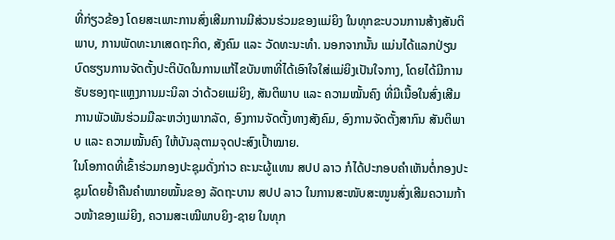ທີ່ກ່ຽວຂ້ອງ ໂດຍສະເພາະການສົ່ງເສີມການມີສ່ວນຮ່ວມຂອງແມ່ຍິງ ໃນທຸກຂະບວນການສ້າງສັນຕິພາບ, ການພັດທະນາເສດຖະກິດ, ສັງຄົມ ແລະ ວັດທະນະທຳ. ນອກຈາກນັ້ນ ແມ່ນໄດ້ແລກປ່ຽນບົດຮຽນການຈັດຕັ້ງປະຕິບັດໃນການແກ້ໄຂບັນຫາທີ່ໄດ້ເອົາໃຈໃສ່ແມ່ຍິງເປັນໃຈກາງ, ໂດຍໄດ້ມີການຮັບຮອງຖະແຫຼງການມະນິລາ ວ່າດ້ວຍແມ່ຍິງ, ສັນຕິພາບ ແລະ ຄວາມໝັ້ນຄົງ ທີ່ມີເນື້ອໃນສົ່ງເສີມການພັວພັນຮ່ວມມືລະຫວ່າງພາກລັດ, ອົງການຈັດຕັ້ງທາງສັງຄົມ, ອົງການຈັດຕັ້ງສາກົນ ສັນຕິພາບ ແລະ ຄວາມໝັ້ນຄົງ ໃຫ້ບັນລຸຕາມຈຸດປະສົງເປົ້າໝາຍ.
ໃນໂອກາດທີ່ເຂົ້າຮ່ວມກອງປະຊຸມດັ່ງກ່າວ ຄະນະຜູ້ແທນ ສປປ ລາວ ກໍໄດ້ປະກອບຄຳເຫັນຕໍ່ກອງປະຊຸມໂດຍຢ້ຳຄືນຄຳໝາຍໝັ້ນຂອງ ລັດຖະບານ ສປປ ລາວ ໃນການສະໜັບສະໜູນສົ່ງເສີມຄວາມກ້າວໜ້າຂອງແມ່ຍິງ, ຄວາມສະເໝີພາບຍິງ-ຊາຍ ໃນທຸກ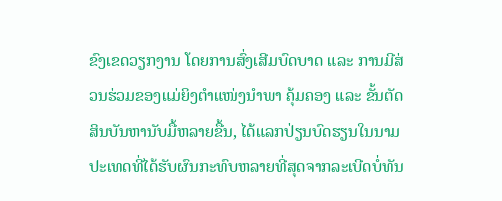ຂົງເຂດວຽກງານ ໂດຍການສົ່ງເສີມບົດບາດ ແລະ ການມີສ່ວນຮ່ວມຂອງແມ່ຍິງຕຳແໜ່ງນຳພາ ຄຸ້ມຄອງ ແລະ ຂັ້ນຕັດສິນບັນຫານັບມື້ຫລາຍຂື້ນ, ໄດ້ແລກປ່ຽນບົດຮຽນໃນນາມປະເທດທີ່ໄດ້ຮັບຜົນກະທົບຫລາຍທີ່ສຸດຈາກລະເບີດບໍ່ທັນ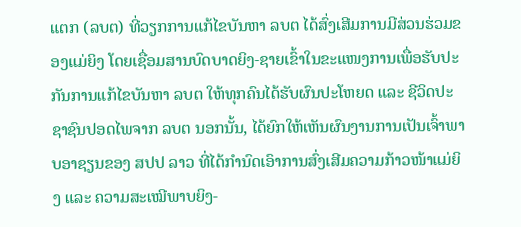ແຕກ (ລບຕ) ທີ່ວຽກການແກ້ໄຂບັນຫາ ລບຕ ໄດ້ສົ່ງເສີມການມີສ່ວນຮ່ວມຂອງແມ່ຍິງ ໂດຍເຊື່ອມສານບົດບາດຍິງ-ຊາຍເຂົ້າໃນຂະແໜງການເພື່ອຮັບປະກັນການແກ້ໄຂບັນຫາ ລບຕ ໃຫ້ທຸກຄົນໄດ້ຮັບຜົນປະໂຫຍດ ແລະ ຊີວິດປະຊາຊົນປອດໄພຈາກ ລບຕ ນອກນັ້ນ, ໄດ້ຍົກໃຫ້ເຫັນຜົນງານການເປັນເຈົ້າພາບອາຊຽນຂອງ ສປປ ລາວ ທີ່ໄດ້ກຳນົດເອົາການສົ່ງເສີມຄວາມກ້າວໜ້າແມ່ຍິງ ແລະ ຄວາມສະເໝີພາບຍິງ-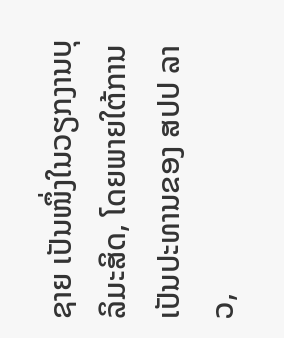ຊາຍ ເປັນໜຶ່ງໃນວຽກງານບຸລິມະສິດ, ໂດຍພາຍໃຕ້ການເປັນປະທານຂອງ ສປປ ລາວ,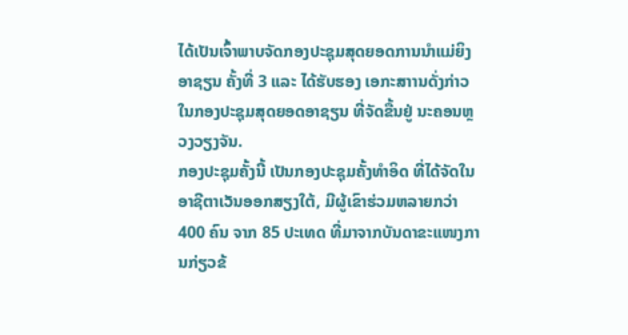ໄດ້ເປັນເຈົ້າພາບຈັດກອງປະຊຸມສຸດຍອດການນຳແມ່ຍິງອາຊຽນ ຄັ້ງທີ່ 3 ແລະ ໄດ້ຮັບຮອງ ເອກະສາານດັ່ງກ່າວໃນກອງປະຊຸມສຸດຍອດອາຊຽນ ທີ່ຈັດຂື້ນຢູ່ ນະຄອນຫຼວງວຽງຈັນ.
ກອງປະຊຸມຄັ້ງນີ້ ເປັນກອງປະຊຸມຄັ້ງທຳອິດ ທີ່ໄດ້ຈັດໃນອາຊີຕາເວັນອອກສຽງໃຕ້, ມີຜູ້ເຂົາຮ່ວມຫລາຍກວ່າ 400 ຄົນ ຈາກ 85 ປະເທດ ທີ່ມາຈາກບັນດາຂະແໜງການກ່ຽວຂ້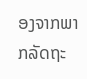ອງຈາກພາກລັດຖະ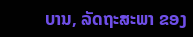ບານ, ລັດຖະສະພາ ຂອງ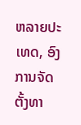ຫລາຍປະເທດ, ອົງການຈັດຕັ້ງທາ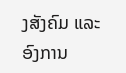ງສັງຄົມ ແລະ ອົງການ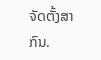ຈັດຕັ້ງສາກົນ.